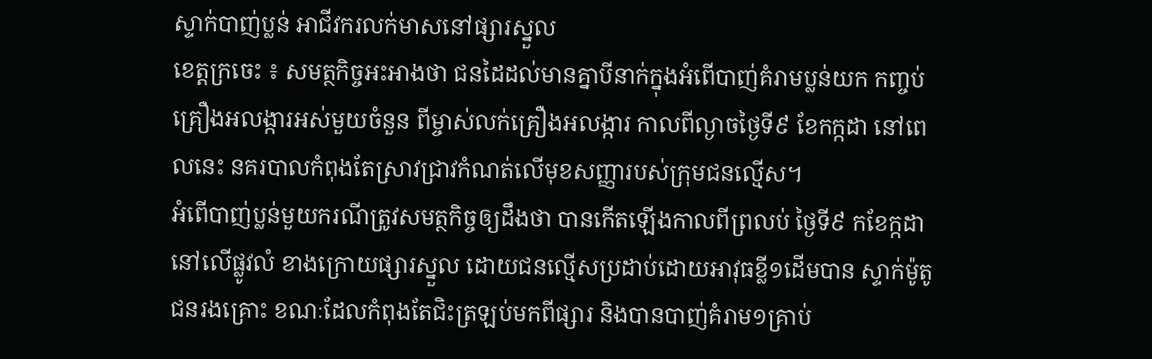ស្ទាក់បាញ់ប្លន់ អាជីវករលក់មាសនៅផ្សារស្នួល
ខេត្តក្រចេះ ៖ សមត្ថកិច្ចអះអាងថា ជនដៃដល់មានគ្នាបីនាក់ក្នុងអំពើបាញ់គំរាមប្លន់យក កញ្ចប់គ្រឿងអលង្ការអស់មួយចំនួន ពីម្ចាស់លក់គ្រឿងអលង្ការ កាលពីល្ងាចថ្ងៃទី៩ ខែកក្កដា នៅពេលនេះ នគរបាលកំពុងតែស្រាវជ្រាវកំណត់លើមុខសញ្ញារបស់ក្រុមជនល្មើស។
អំពើបាញ់ប្លន់មួយករណីត្រូវសមត្ថកិច្ចឲ្យដឹងថា បានកើតឡើងកាលពីព្រលប់ ថ្ងៃទី៩ កខែក្កដា នៅលើផ្លូវលំ ខាងក្រោយផ្សារស្នួល ដោយជនល្មើសប្រដាប់ដោយអាវុធខ្លី១ដើមបាន ស្ទាក់ម៉ូតូជនរងគ្រោះ ខណៈដែលកំពុងតែជិះត្រឡប់មកពីផ្សារ និងបានបាញ់គំរាម១គ្រាប់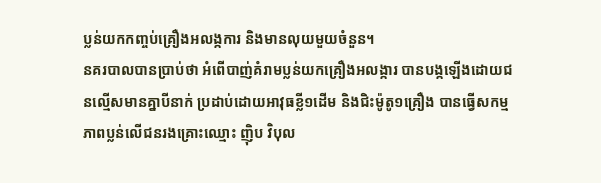ប្លន់យកកញ្ចប់គ្រឿងអលង្កការ និងមានលុយមួយចំនួន។
នគរបាលបានប្រាប់ថា អំពើបាញ់គំរាមប្លន់យកគ្រឿងអលង្ការ បានបង្កឡើងដោយជនល្មើសមានគ្នាបីនាក់ ប្រដាប់ដោយអាវុធខ្លី១ដើម និងជិះម៉ូតូ១គ្រឿង បានធ្វើសកម្មភាពប្លន់លើជនរងគ្រោះឈ្មោះ ញ៉ិប វិបុល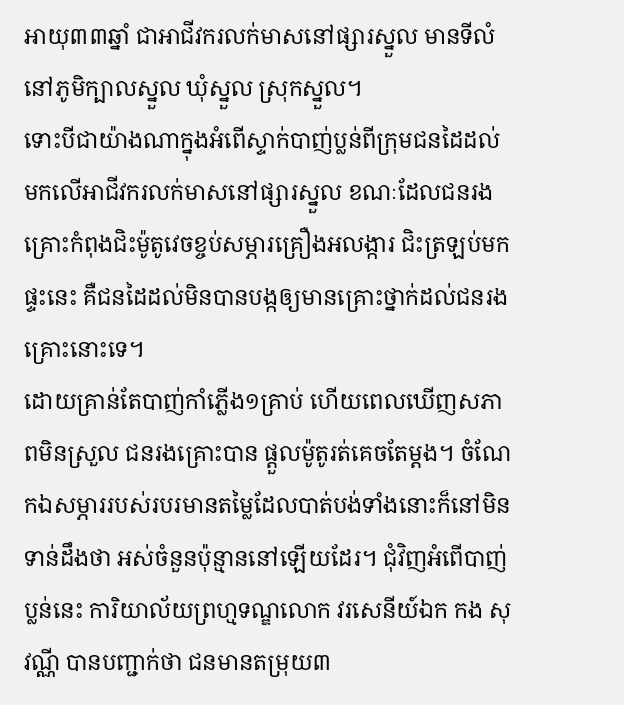អាយុ៣៣ឆ្នាំ ជាអាជីវករលក់មាសនៅផ្សារស្នួល មានទីលំនៅភូមិក្បាលស្នួល ឃុំស្នួល ស្រុកស្នួល។
ទោះបីជាយ៉ាងណាក្នុងអំពើស្ទាក់បាញ់ប្លន់ពីក្រុមជនដៃដល់ មកលើអាជីវករលក់មាសនៅផ្សារស្នួល ខណៈដែលជនរងគ្រោះកំពុងជិះម៉ូតូវេចខ្ចប់សម្ភារគ្រឿងអលង្ការ ជិះត្រឡប់មកផ្ទះនេះ គឺជនដៃដល់មិនបានបង្កឲ្យមានគ្រោះថ្នាក់ដល់ជនរងគ្រោះនោះទេ។
ដោយគ្រាន់តែបាញ់កាំភ្លើង១គ្រាប់ ហើយពេលឃើញសភាពមិនស្រួល ជនរងគ្រោះបាន ផ្តួលម៉ូតូរត់គេចតែម្តង។ ចំណែកឯសម្ភាររបស់របរមានតម្លៃដែលបាត់បង់ទាំងនោះក៏នៅមិនទាន់ដឹងថា អស់ចំនួនប៉ុន្មាននៅឡើយដែរ។ ជុំវិញអំពើបាញ់ប្លន់នេះ ការិយាល័យព្រហ្មទណ្ឌលោក វរសេនីយ៍ឯក កង សុវណ្ណី បានបញ្ជាក់ថា ជនមានតម្រុយ៣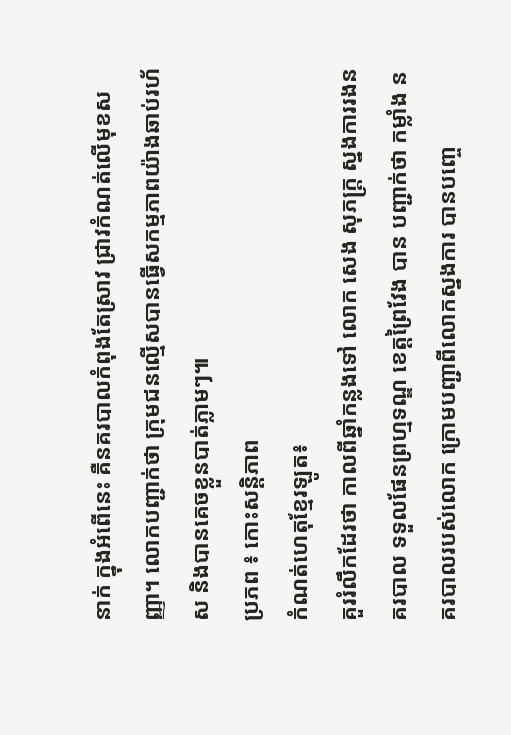នាក់ ក្នុងអំពើនេះ គឺនគរបាលកំពុងតែស្រាវ ជ្រាវកំណត់លើមុខសញ្ញា។ លោកបញ្ជាក់ថា ក្រុមជនល្មើសបានធ្វើសកម្មភាពយ៉ាងឆាប់រហ័ស និងបានគេចខ្លួនបាត់ភ្លាមៗ៕
ប្រភព ៖ កោះសន្តិភាព
កំណត់ហេតុខ្មែរឡូត៖
គួររំលឹកដែរថា កាលពីឆ្នាំកន្លងទៅ លោក សេង សុភក្រ្ត ស្នងការរងនគរបាល ទទួលផែនព្រហ្មទណ្ឌ ខេត្តព្រៃវែង បាន បញ្ជាក់ថា កម្លាំង នគរបាលរបស់លោក ក្រោមបញ្ជាពីលោកស្នងការ បានបញ្ចេ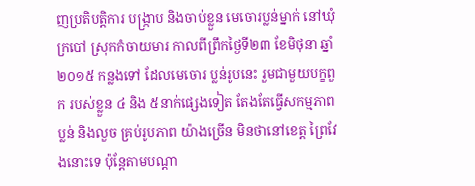ញប្រតិបត្តិការ បង្ក្រាប និងចាប់ខ្លួន មេចោរប្លន់ម្នាក់ នៅឃុំក្របៅ ស្រុកកំចាយមារ កាលពីព្រឹកថ្ងៃទី២៣ ខែមិថុនា ឆ្នាំ២០១៥ កន្លងទៅ ដែលមេចោរ ប្លន់រូបនេះ រួមជាមួយបក្ខពួក របស់ខ្លួន ៤ និង ៥នាក់ផ្សេងទៀត តែងតែធ្វើសកម្មភាពប្លន់ និងលួច គ្រប់រូបភាព យ៉ាងច្រើន មិនថានៅខេត្ត ព្រៃវែងនោះទេ ប៉ុន្តែតាមបណ្តា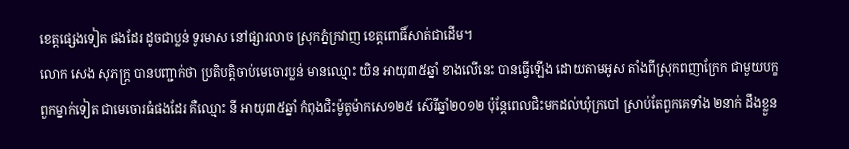ខេត្តផ្សេងទៀត ផងដែរ ដូចជាប្លន់ ទូរមាស នៅផ្សារលាច ស្រុកភ្នំក្រវាញ ខេត្តពោធិ៍សាត់ជាដើម។
លោក សេង សុភក្រ្ត បានបញ្ជាក់ថា ប្រតិបត្តិចាប់មេចោរប្លន់ មានឈ្មោះ យិន អាយុ៣៥ឆ្នាំ ខាងលើនេះ បានធ្វើឡើង ដោយតាមអូស តាំងពីស្រុកពញាក្រែក ជាមួយបក្ខពួកម្នាក់ទៀត ជាមេចោរធំផងដែរ គឺឈ្មោះ នី អាយុ៣៥ឆ្នាំ កំពុងជិះម៉ូតូម៉ាកសេ១២៥ ស៊េរីឆ្នាំ២០១២ ប៉ុន្តែពេលជិះមកដល់ឃុំក្របៅ ស្រាប់តែពួកគេទាំង ២នាក់ ដឹងខ្លួន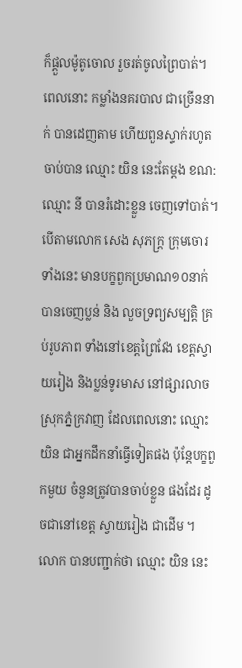ក៏ផ្តួលម៉ូតូចោល រួចរត់ចូលព្រៃបាត់។ ពេលនោះ កម្លាំងនគរបាល ជាច្រើននាក់ បានដេញតាម ហើយពួនស្ទាក់រហូត ចាប់បាន ឈ្មោះ យិន នេះតែម្តង ខណ:ឈ្មោះ នី បានរំដោះខ្លួន ចេញទៅបាត់។
បើតាមលោក សេង សុភក្រ្ត ក្រុមចោរទាំងនេះ មានបក្ខពួកប្រមាណ១០នាក់ បានចេញប្លន់ និង លួចទ្រព្យសម្បត្តិ គ្រប់រូបភាព ទាំងនៅខេត្តព្រៃវែង ខេត្តស្វាយរៀង និងប្លន់ទូរមាស នៅផ្សារលាច ស្រុកភ្នំក្រវាញ ដែលពេលនោះ ឈ្មោះ យិន ជាអ្នកដឹកនាំធ្វើទៀតផង ប៉ុន្តែបក្ខពួកមួយ ចំនួនត្រូវបានចាប់ខ្លួន ផងដែរ ដូចជានៅខេត្ត ស្វាយរៀង ជាដើម ។
លោក បានបញ្ជាក់ថា ឈ្មោះ យិន នេះ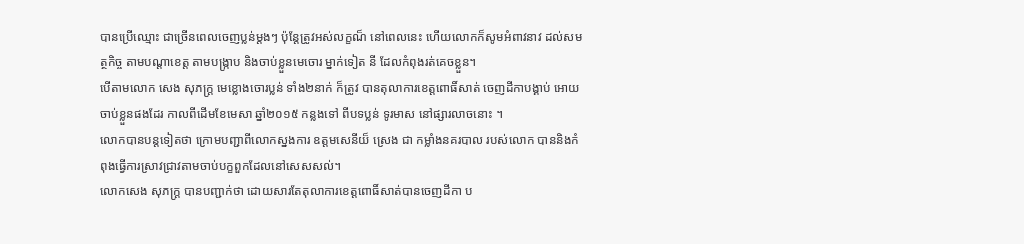បានប្រើឈ្មោះ ជាច្រើនពេលចេញប្លន់ម្តងៗ ប៉ុន្តែត្រូវអស់លក្ខណ៏ នៅពេលនេះ ហើយលោកក៏សូមអំពាវនាវ ដល់សមត្ថកិច្ច តាមបណ្តាខេត្ត តាមបង្ក្រាប និងចាប់ខ្លួនមេចោរ ម្នាក់ទៀត នី ដែលកំពុងរត់គេចខ្លួន។
បើតាមលោក សេង សុភក្រ្ត មេខ្លោងចោរប្លន់ ទាំង២នាក់ ក៏ត្រូវ បានតុលាការខេត្តពោធិ៍សាត់ ចេញដីកាបង្គាប់ អោយ ចាប់ខ្លួនផងដែរ កាលពីដើមខែមេសា ឆ្នាំ២០១៥ កន្លងទៅ ពីបទប្លន់ ទូរមាស នៅផ្សារលាចនោះ ។
លោកបានបន្តទៀតថា ក្រោមបញ្ជាពីលោកស្នងការ ឧត្តមសេនីយ៏ ស្រេង ជា កម្លាំងនគរបាល របស់លោក បាននិងកំពុងធ្វើការស្រាវជ្រាវតាមចាប់បក្ខពួកដែលនៅសេសសល់។
លោកសេង សុភក្រ្ត បានបញ្ជាក់ថា ដោយសារតែតុលាការខេត្តពោធិ៍សាត់បានចេញដីកា ប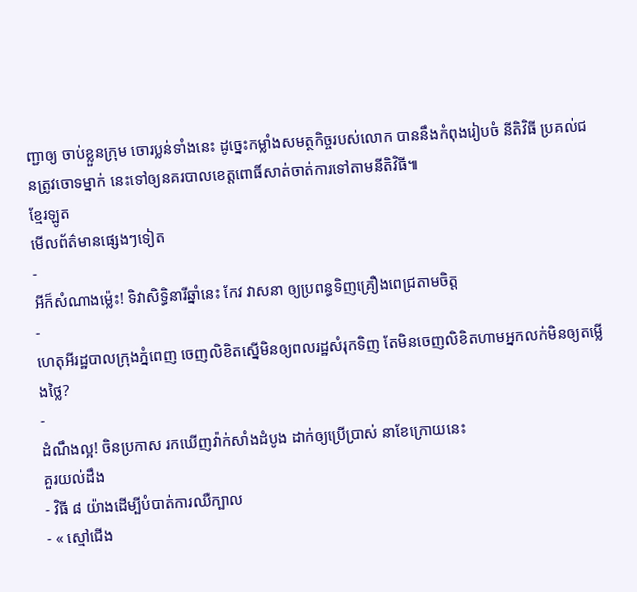ញ្ជាឲ្យ ចាប់ខ្លួនក្រុម ចោរប្លន់ទាំងនេះ ដូច្នេះកម្លាំងសមត្ថកិច្ចរបស់លោក បាននឹងកំពុងរៀបចំ នីតិវិធី ប្រគល់ជនត្រូវចោទម្នាក់ នេះទៅឲ្យនគរបាលខេត្តពោធិ៍សាត់ចាត់ការទៅតាមនីតិវិធី៕
ខ្មែរឡូត
មើលព័ត៌មានផ្សេងៗទៀត
-
អីក៏សំណាងម្ល៉េះ! ទិវាសិទ្ធិនារីឆ្នាំនេះ កែវ វាសនា ឲ្យប្រពន្ធទិញគ្រឿងពេជ្រតាមចិត្ត
-
ហេតុអីរដ្ឋបាលក្រុងភ្នំពេញ ចេញលិខិតស្នើមិនឲ្យពលរដ្ឋសំរុកទិញ តែមិនចេញលិខិតហាមអ្នកលក់មិនឲ្យតម្លើងថ្លៃ?
-
ដំណឹងល្អ! ចិនប្រកាស រកឃើញវ៉ាក់សាំងដំបូង ដាក់ឲ្យប្រើប្រាស់ នាខែក្រោយនេះ
គួរយល់ដឹង
- វិធី ៨ យ៉ាងដើម្បីបំបាត់ការឈឺក្បាល
- « ស្មៅជើង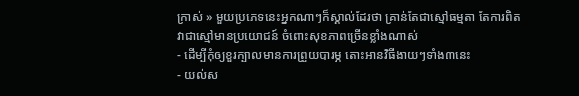ក្រាស់ » មួយប្រភេទនេះអ្នកណាៗក៏ស្គាល់ដែរថា គ្រាន់តែជាស្មៅធម្មតា តែការពិតវាជាស្មៅមានប្រយោជន៍ ចំពោះសុខភាពច្រើនខ្លាំងណាស់
- ដើម្បីកុំឲ្យខួរក្បាលមានការព្រួយបារម្ភ តោះអានវិធីងាយៗទាំង៣នេះ
- យល់ស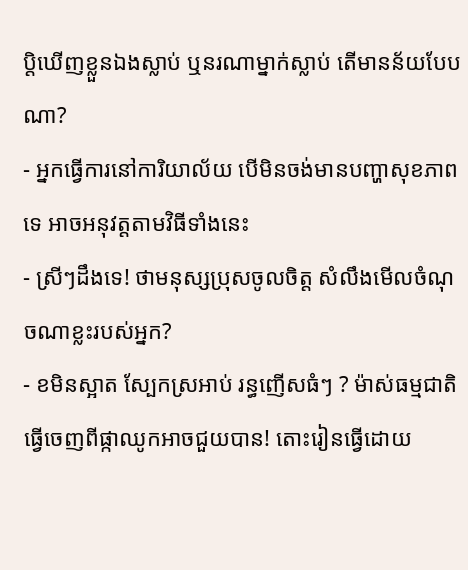ប្តិឃើញខ្លួនឯងស្លាប់ ឬនរណាម្នាក់ស្លាប់ តើមានន័យបែបណា?
- អ្នកធ្វើការនៅការិយាល័យ បើមិនចង់មានបញ្ហាសុខភាពទេ អាចអនុវត្តតាមវិធីទាំងនេះ
- ស្រីៗដឹងទេ! ថាមនុស្សប្រុសចូលចិត្ត សំលឹងមើលចំណុចណាខ្លះរបស់អ្នក?
- ខមិនស្អាត ស្បែកស្រអាប់ រន្ធញើសធំៗ ? ម៉ាស់ធម្មជាតិធ្វើចេញពីផ្កាឈូកអាចជួយបាន! តោះរៀនធ្វើដោយ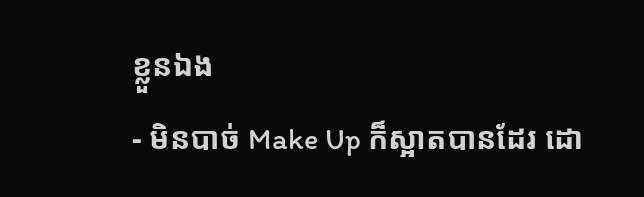ខ្លួនឯង
- មិនបាច់ Make Up ក៏ស្អាតបានដែរ ដោ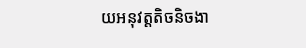យអនុវត្តតិចនិចងា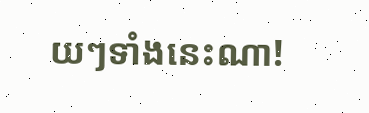យៗទាំងនេះណា!